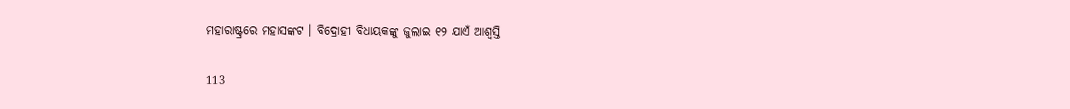ମହାରାଷ୍ଟ୍ରରେ ମହାସଙ୍କଟ । ବିଦ୍ରୋହୀ ବିଧାୟକଙ୍କୁ ଜୁଲାଇ ୧୨ ଯାଏଁ ଆଶ୍ୱସ୍ତି

113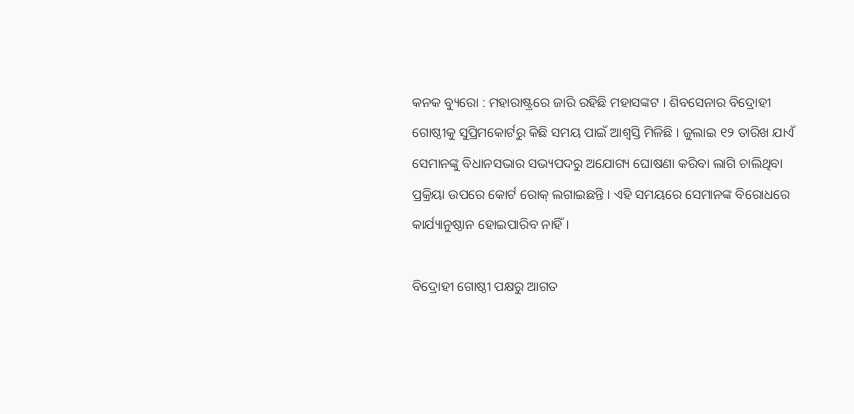କନକ ବ୍ୟୁରୋ : ମହାରାଷ୍ଟ୍ରରେ ଜାରି ରହିଛି ମହାସଙ୍କଟ । ଶିବସେନାର ବିଦ୍ରୋହୀ ଗୋଷ୍ଠୀକୁ ସୁପ୍ରିମକୋର୍ଟରୁ କିଛି ସମୟ ପାଇଁ ଆଶ୍ୱସ୍ତି ମିଳିଛି । ଜୁଲାଇ ୧୨ ତାରିଖ ଯାଏଁ ସେମାନଙ୍କୁ ବିଧାନସଭାର ସଭ୍ୟପଦରୁ ଅଯୋଗ୍ୟ ଘୋଷଣା କରିବା ଲାଗି ଚାଲିଥିବା ପ୍ରକ୍ରିୟା ଉପରେ କୋର୍ଟ ରୋକ୍ ଲଗାଇଛନ୍ତି । ଏହି ସମୟରେ ସେମାନଙ୍କ ବିରୋଧରେ କାର୍ଯ୍ୟାନୁଷ୍ଠାନ ହୋଇପାରିବ ନାହିଁ ।

ବିଦ୍ରୋହୀ ଗୋଷ୍ଠୀ ପକ୍ଷରୁ ଆଗତ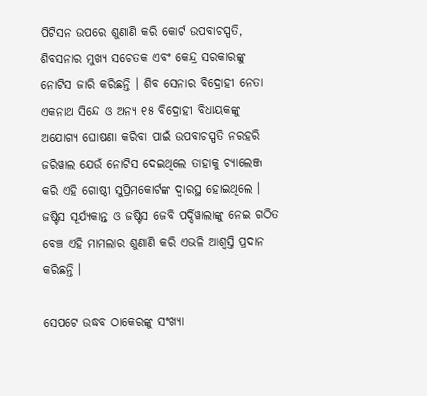ପିଟିସନ ଉପରେ ଶୁଣାଣି କରି କୋର୍ଟ ଉପବାଚସ୍ପତି, ଶିବସନାର ମୁଖ୍ୟ ସଚେତକ ଏବଂ କେନ୍ଦ୍ର ସରକାରଙ୍କୁ ନୋଟିସ ଜାରି କରିଛନ୍ତି । ଶିବ ସେନାର ବିଦ୍ରୋହୀ ନେତା ଏକନାଥ ସିନ୍ଦେ ଓ ଅନ୍ୟ ୧୫ ବିଦ୍ରୋହୀ ବିଧାୟକଙ୍କୁ ଅଯୋଗ୍ୟ ଘୋଷଣା କରିବା ପାଇଁ ଉପବାଚସ୍ପତି ନରହରି ଜରିୱାଲ ଯେଉଁ ନୋଟିସ ଦେଇଥିଲେ ତାହାକୁ ଚ୍ୟାଲେଞ୍ଜ କରି ଏହି ଗୋଷ୍ଠୀ ସୁପ୍ରିମକୋର୍ଟଙ୍କ ଦ୍ୱାରସ୍ଥ ହୋଇଥିଲେ । ଜଷ୍ଟିସ ସୂର୍ଯ୍ୟକାନ୍ତ ଓ ଜଷ୍ଟିସ ଜେବି ପର୍ଦ୍ଦିୱାଲାଙ୍କୁ ନେଇ ଗଠିତ ବେଞ୍ଚ ଏହି ମାମଲାର ଶୁଣାଣି କରି ଏଭଳି ଆଶ୍ୱସ୍ତି ପ୍ରଦାନ କରିଛନ୍ତି ।

ସେପଟେ ଉଦ୍ଧବ ଠାକେରଙ୍କୁ ସଂଖ୍ୟା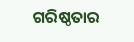ଗରିଷ୍ଠତାର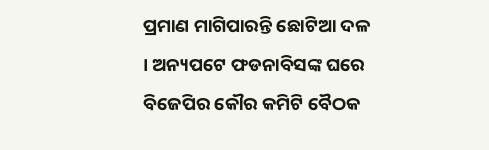ପ୍ରମାଣ ମାଗିପାରନ୍ତି ଛୋଟିଆ ଦଳ । ଅନ୍ୟପଟେ ଫଡନାବିସଙ୍କ ଘରେ ବିଜେପିର କୌର କମିଟି ବୈଠକ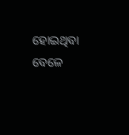ହୋଇଥିବା ବେଳେ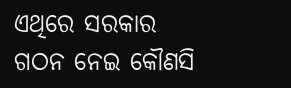ଏଥିରେ ସରକାର ଗଠନ ନେଇ କୌଣସି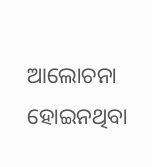ଆଲୋଚନା ହୋଇନଥିବା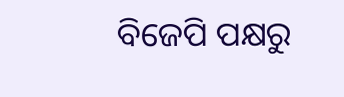ବିଜେପି ପକ୍ଷରୁ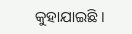କୁହାଯାଇଛି ।